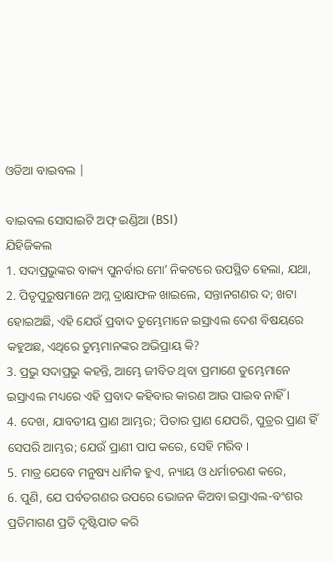ଓଡିଆ ବାଇବଲ |

ବାଇବଲ ସୋସାଇଟି ଅଫ୍ ଇଣ୍ଡିଆ (BSI)
ଯିହିଜିକଲ
1. ସଦାପ୍ରଭୁଙ୍କର ବାକ୍ୟ ପୁନର୍ବାର ମୋʼ ନିକଟରେ ଉପସ୍ଥିତ ହେଲା, ଯଥା,
2. ପିତୃପୁରୁଷମାନେ ଅମ୍ଳ ଦ୍ରାକ୍ଷାଫଳ ଖାଇଲେ, ସନ୍ତାନଗଣର ଦ; ଖଟା ହୋଇଅଛି, ଏହି ଯେଉଁ ପ୍ରବାଦ ତୁମ୍ଭେମାନେ ଇସ୍ରାଏଲ ଦେଶ ବିଷୟରେ କହୁଅଛ, ଏଥିରେ ତୁମ୍ଭମାନଙ୍କର ଅଭିପ୍ରାୟ କି?
3. ପ୍ରଭୁ ସଦାପ୍ରଭୁ କହନ୍ତି, ଆମ୍ଭେ ଜୀବିତ ଥିବା ପ୍ରମାଣେ ତୁମ୍ଭେମାନେ ଇସ୍ରାଏଲ ମଧ୍ୟରେ ଏହି ପ୍ରବାଦ କହିବାର କାରଣ ଆଉ ପାଇବ ନାହିଁ ।
4. ଦେଖ, ଯାବତୀୟ ପ୍ରାଣ ଆମ୍ଭର; ପିତାର ପ୍ରାଣ ଯେପରି, ପୁତ୍ରର ପ୍ରାଣ ହିଁ ସେପରି ଆମ୍ଭର; ଯେଉଁ ପ୍ରାଣୀ ପାପ କରେ, ସେହି ମରିବ ।
5. ମାତ୍ର ଯେବେ ମନୁଷ୍ୟ ଧାର୍ମିକ ହୁଏ, ନ୍ୟାୟ ଓ ଧର୍ମାଚରଣ କରେ,
6. ପୁଣି, ଯେ ପର୍ବତଗଣର ଉପରେ ଭୋଜନ କିଅବା ଇସ୍ରାଏଲ-ବଂଶର ପ୍ରତିମାଗଣ ପ୍ରତି ଦୃଷ୍ଟିପାତ କରି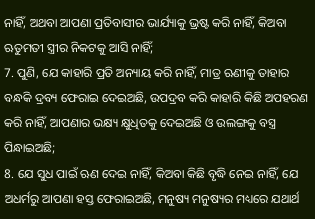ନାହିଁ, ଅଥବା ଆପଣା ପ୍ରତିବାସୀର ଭାର୍ଯ୍ୟାକୁ ଭ୍ରଷ୍ଟ କରି ନାହିଁ, କିଅବା ଋତୁମତୀ ସ୍ତ୍ରୀର ନିକଟକୁ ଆସି ନାହିଁ;
7. ପୁଣି, ଯେ କାହାରି ପ୍ରତି ଅନ୍ୟାୟ କରି ନାହିଁ, ମାତ୍ର ଋଣୀକୁ ତାହାର ବନ୍ଧକି ଦ୍ରବ୍ୟ ଫେରାଇ ଦେଇଅଛି, ଉପଦ୍ରବ କରି କାହାରି କିଛି ଅପହରଣ କରି ନାହିଁ, ଆପଣାର ଭକ୍ଷ୍ୟ କ୍ଷୁଧିତକୁ ଦେଇଅଛି ଓ ଉଲଙ୍ଗକୁ ବସ୍ତ୍ର ପିନ୍ଧାଇଅଛି;
8. ଯେ ସୁଧ ପାଇଁ ଋଣ ଦେଇ ନାହିଁ, କିଅବା କିଛି ବୃଦ୍ଧି ନେଇ ନାହିଁ, ଯେ ଅଧର୍ମରୁ ଆପଣା ହସ୍ତ ଫେରାଇଅଛି, ମନୁଷ୍ୟ ମନୁଷ୍ୟର ମଧ୍ୟରେ ଯଥାର୍ଥ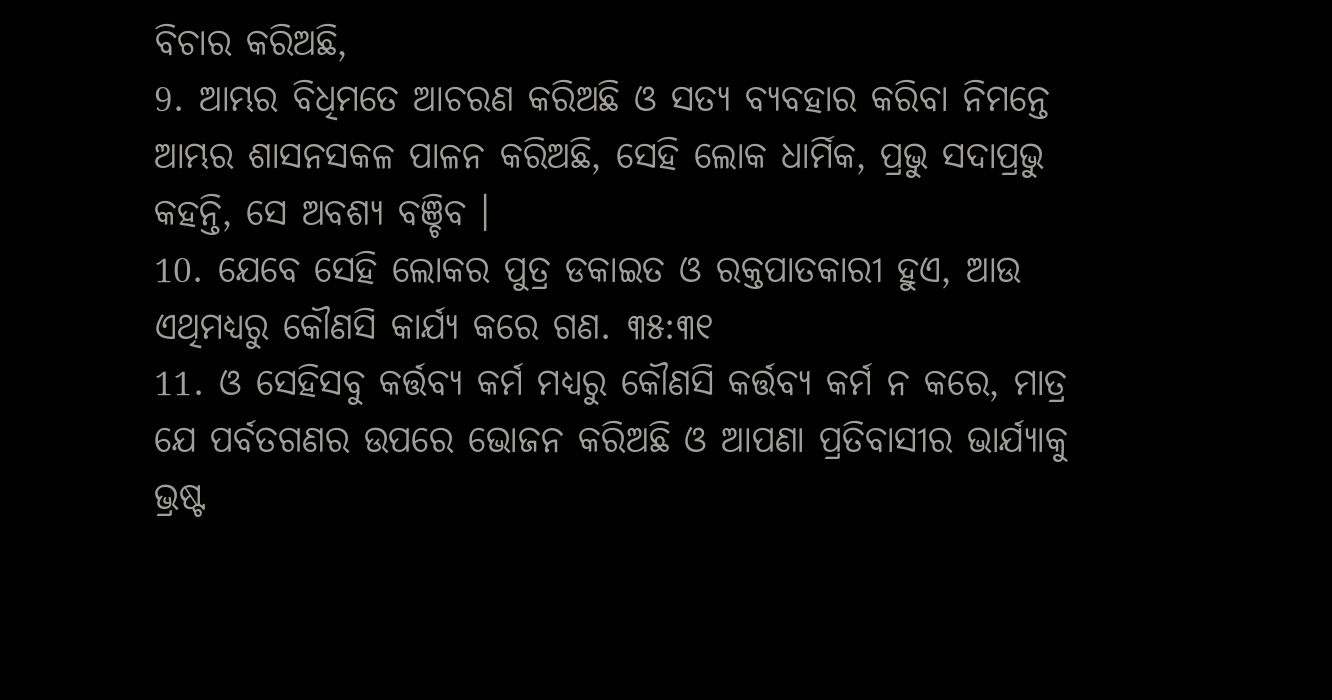ବିଚାର କରିଅଛି,
9. ଆମ୍ଭର ବିଧିମତେ ଆଚରଣ କରିଅଛି ଓ ସତ୍ୟ ବ୍ୟବହାର କରିବା ନିମନ୍ତେ ଆମ୍ଭର ଶାସନସକଳ ପାଳନ କରିଅଛି, ସେହି ଲୋକ ଧାର୍ମିକ, ପ୍ରଭୁ ସଦାପ୍ରଭୁ କହନ୍ତି, ସେ ଅବଶ୍ୟ ବଞ୍ଚିବ ।
10. ଯେବେ ସେହି ଲୋକର ପୁତ୍ର ଡକାଇତ ଓ ରକ୍ତପାତକାରୀ ହୁଏ, ଆଉ ଏଥିମଧ୍ୟରୁ କୌଣସି କାର୍ଯ୍ୟ କରେ ଗଣ. ୩୫:୩୧
11. ଓ ସେହିସବୁ କର୍ତ୍ତବ୍ୟ କର୍ମ ମଧ୍ୟରୁ କୌଣସି କର୍ତ୍ତବ୍ୟ କର୍ମ ନ କରେ, ମାତ୍ର ଯେ ପର୍ବତଗଣର ଉପରେ ଭୋଜନ କରିଅଛି ଓ ଆପଣା ପ୍ରତିବାସୀର ଭାର୍ଯ୍ୟାକୁ ଭ୍ରଷ୍ଟ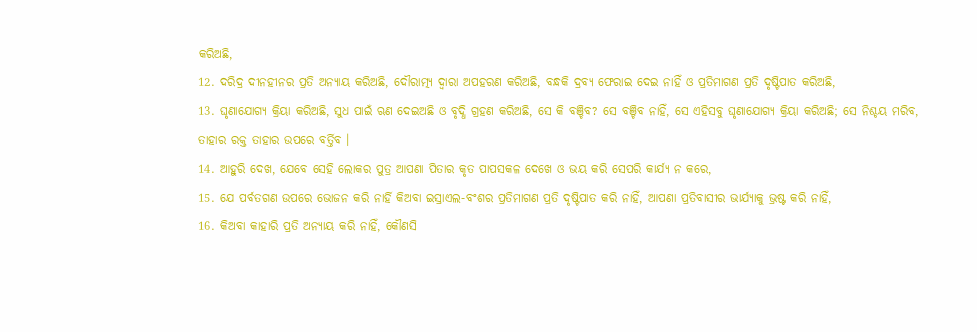କରିଅଛି,
12. ଦରିଦ୍ର ଦୀନହୀନର ପ୍ରତି ଅନ୍ୟାୟ କରିଅଛି, ଦୌରାତ୍ମ୍ୟ ଦ୍ଵାରା ଅପହରଣ କରିଅଛି, ବନ୍ଧକି ଦ୍ରବ୍ୟ ଫେରାଇ ଦେଇ ନାହିଁ ଓ ପ୍ରତିମାଗଣ ପ୍ରତି ଦୃଷ୍ଟିପାତ କରିଅଛି,
13. ଘୃଣାଯୋଗ୍ୟ କ୍ରିୟା କରିଅଛି, ସୁଧ ପାଇଁ ଋଣ ଦେଇଅଛି ଓ ବୃଦ୍ଧି ଗ୍ରହଣ କରିଅଛି, ସେ କି ବଞ୍ଚିବ? ସେ ବଞ୍ଚିବ ନାହିଁ, ସେ ଏହିସବୁ ଘୃଣାଯୋଗ୍ୟ କ୍ରିୟା କରିଅଛି; ସେ ନିଶ୍ଚୟ ମରିବ, ତାହାର ରକ୍ତ ତାହାର ଉପରେ ବର୍ତ୍ତିବ ।
14. ଆହୁରି ଦେଖ, ଯେବେ ସେହି ଲୋକର ପୁତ୍ର ଆପଣା ପିତାର କୃତ ପାପସକଳ ଦେଖେ ଓ ଭୟ କରି ସେପରି କାର୍ଯ୍ୟ ନ କରେ,
15. ଯେ ପର୍ବତଗଣ ଉପରେ ଭୋଜନ କରି ନାର୍ହି କିଅବା ଇସ୍ରାଏଲ-ବଂଶର ପ୍ରତିମାଗଣ ପ୍ରତି ଦୃଷ୍ଟିପାତ କରି ନାହିଁ, ଆପଣା ପ୍ରତିବାସୀର ଭାର୍ଯ୍ୟାକୁ ଭ୍ରଷ୍ଟ କରି ନାହିଁ,
16. କିଅବା କାହାରି ପ୍ରତି ଅନ୍ୟାୟ କରି ନାହିଁ, କୌଣସି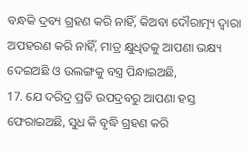ବନ୍ଧକି ଦ୍ରବ୍ୟ ଗ୍ରହଣ କରି ନାହିଁ, କିଅବା ଦୌରାତ୍ମ୍ୟ ଦ୍ଵାରା ଅପହରଣ କରି ନାହିଁ, ମାତ୍ର କ୍ଷୁଧିତକୁ ଆପଣା ଭକ୍ଷ୍ୟ ଦେଇଅଛି ଓ ଉଲଙ୍ଗକୁ ବସ୍ତ୍ର ପିନ୍ଧାଇଅଛି,
17. ଯେ ଦରିଦ୍ର ପ୍ରତି ଉପଦ୍ରବରୁ ଆପଣା ହସ୍ତ ଫେରାଇଅଛି, ସୁଧ କି ବୃଦ୍ଧି ଗ୍ରହଣ କରି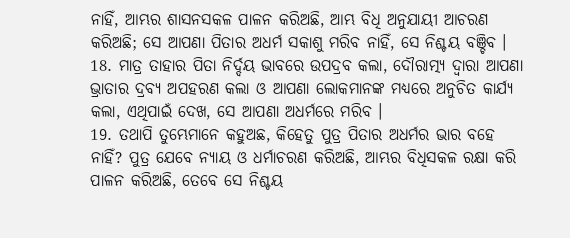ନାହିଁ, ଆମ୍ଭର ଶାସନସକଳ ପାଳନ କରିଅଛି, ଆମ୍ଭ ବିଧି ଅନୁଯାୟୀ ଆଚରଣ କରିଅଛି; ସେ ଆପଣା ପିତାର ଅଧର୍ମ ସକାଶୁ ମରିବ ନାହିଁ, ସେ ନିଶ୍ଚୟ ବଞ୍ଚିବ ।
18. ମାତ୍ର ତାହାର ପିତା ନିର୍ଦ୍ଦୟ ଭାବରେ ଉପଦ୍ରବ କଲା, ଦୌରାତ୍ମ୍ୟ ଦ୍ଵାରା ଆପଣା ଭ୍ରାତାର ଦ୍ରବ୍ୟ ଅପହରଣ କଲା ଓ ଆପଣା ଲୋକମାନଙ୍କ ମଧ୍ୟରେ ଅନୁଚିତ କାର୍ଯ୍ୟ କଲା, ଏଥିପାଇଁ ଦେଖ, ସେ ଆପଣା ଅଧର୍ମରେ ମରିବ ।
19. ତଥାପି ତୁମ୍ଭେମାନେ କହୁଅଛ, କିହେତୁ ପୁତ୍ର ପିତାର ଅଧର୍ମର ଭାର ବହେ ନାହିଁ? ପୁତ୍ର ଯେବେ ନ୍ୟାୟ ଓ ଧର୍ମାଚରଣ କରିଅଛି, ଆମ୍ଭର ବିଧିସକଳ ରକ୍ଷା କରି ପାଳନ କରିଅଛି, ତେବେ ସେ ନିଶ୍ଚୟ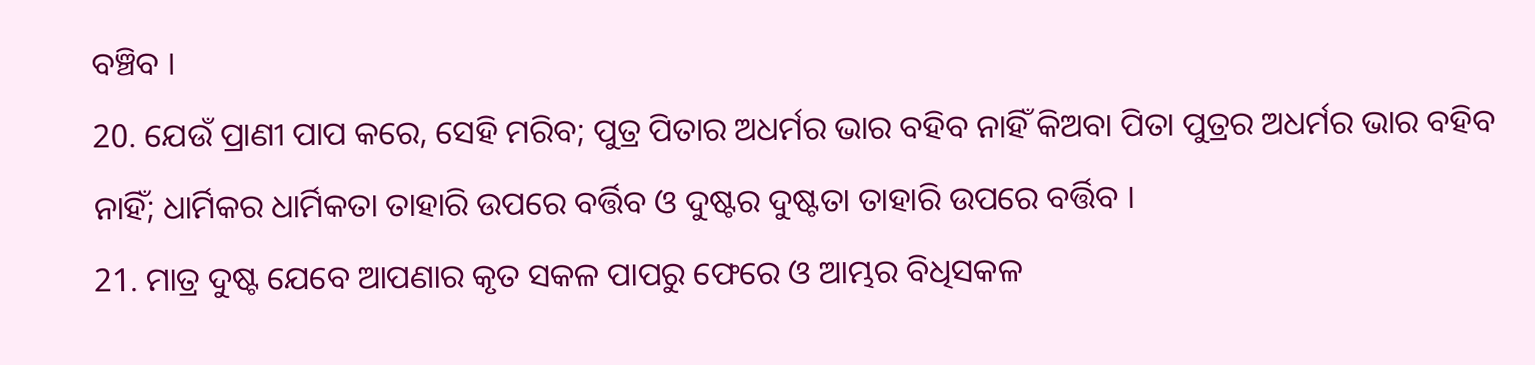ବଞ୍ଚିବ ।
20. ଯେଉଁ ପ୍ରାଣୀ ପାପ କରେ, ସେହି ମରିବ; ପୁତ୍ର ପିତାର ଅଧର୍ମର ଭାର ବହିବ ନାହିଁ କିଅବା ପିତା ପୁତ୍ରର ଅଧର୍ମର ଭାର ବହିବ ନାହିଁ; ଧାର୍ମିକର ଧାର୍ମିକତା ତାହାରି ଉପରେ ବର୍ତ୍ତିବ ଓ ଦୁଷ୍ଟର ଦୁଷ୍ଟତା ତାହାରି ଉପରେ ବର୍ତ୍ତିବ ।
21. ମାତ୍ର ଦୁଷ୍ଟ ଯେବେ ଆପଣାର କୃତ ସକଳ ପାପରୁ ଫେରେ ଓ ଆମ୍ଭର ବିଧିସକଳ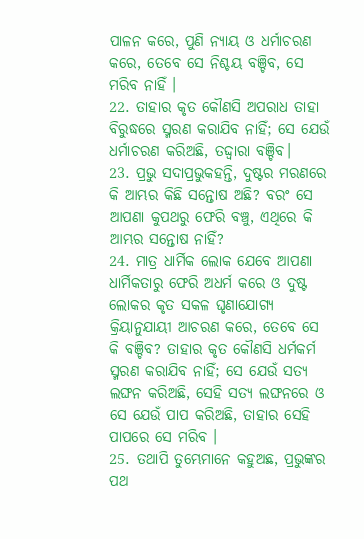ପାଳନ କରେ, ପୁଣି ନ୍ୟାୟ ଓ ଧର୍ମାଚରଣ କରେ, ତେବେ ସେ ନିଶ୍ଚୟ ବଞ୍ଚିବ, ସେ ମରିବ ନାହିଁ ।
22. ତାହାର କୃତ କୌଣସି ଅପରାଧ ତାହା ବିରୁଦ୍ଧରେ ସ୍ମରଣ କରାଯିବ ନାହିଁ; ସେ ଯେଉଁ ଧର୍ମାଚରଣ କରିଅଛି, ତଦ୍ଦ୍ଵାରା ବଞ୍ଚିବ।
23. ପ୍ରଭୁ ସଦାପ୍ରଭୁକହନ୍ତି, ଦୁଷ୍ଟର ମରଣରେ କି ଆମ୍ଭର କିଛି ସନ୍ତୋଷ ଅଛି? ବରଂ ସେ ଆପଣା କୁପଥରୁ ଫେରି ବଞ୍ଚୁ, ଏଥିରେ କି ଆମ୍ଭର ସନ୍ତୋଷ ନାହିଁ?
24. ମାତ୍ର ଧାର୍ମିକ ଲୋକ ଯେବେ ଆପଣା ଧାର୍ମିକତାରୁ ଫେରି ଅଧର୍ମ କରେ ଓ ଦୁଷ୍ଟ ଲୋକର କୃତ ସକଳ ଘୃଣାଯୋଗ୍ୟ କ୍ରିୟାନୁଯାୟୀ ଆଚରଣ କରେ, ତେବେ ସେ କି ବଞ୍ଚିବ? ତାହାର କୃତ କୌଣସି ଧର୍ମକର୍ମ ସ୍ମରଣ କରାଯିବ ନାହିଁ; ସେ ଯେଉଁ ସତ୍ୟ ଲଙ୍ଘନ କରିଅଛି, ସେହି ସତ୍ୟ ଲଙ୍ଘନରେ ଓ ସେ ଯେଉଁ ପାପ କରିଅଛି, ତାହାର ସେହି ପାପରେ ସେ ମରିବ ।
25. ତଥାପି ତୁମ୍ଭେମାନେ କହୁଅଛ, ପ୍ରଭୁଙ୍କର ପଥ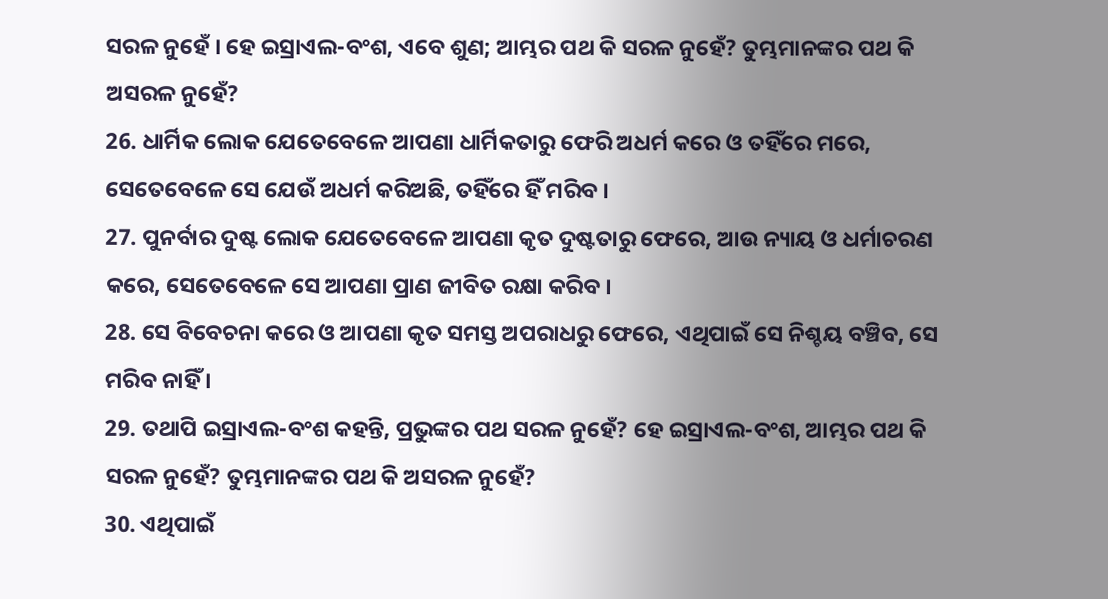ସରଳ ନୁହେଁ । ହେ ଇସ୍ରାଏଲ-ବଂଶ, ଏବେ ଶୁଣ; ଆମ୍ଭର ପଥ କି ସରଳ ନୁହେଁ? ତୁମ୍ଭମାନଙ୍କର ପଥ କି ଅସରଳ ନୁହେଁ?
26. ଧାର୍ମିକ ଲୋକ ଯେତେବେଳେ ଆପଣା ଧାର୍ମିକତାରୁ ଫେରି ଅଧର୍ମ କରେ ଓ ତହିଁରେ ମରେ, ସେତେବେଳେ ସେ ଯେଉଁ ଅଧର୍ମ କରିଅଛି, ତହିଁରେ ହିଁ ମରିବ ।
27. ପୁନର୍ବାର ଦୁଷ୍ଟ ଲୋକ ଯେତେବେଳେ ଆପଣା କୃତ ଦୁଷ୍ଟତାରୁ ଫେରେ, ଆଉ ନ୍ୟାୟ ଓ ଧର୍ମାଚରଣ କରେ, ସେତେବେଳେ ସେ ଆପଣା ପ୍ରାଣ ଜୀବିତ ରକ୍ଷା କରିବ ।
28. ସେ ବିବେଚନା କରେ ଓ ଆପଣା କୃତ ସମସ୍ତ ଅପରାଧରୁ ଫେରେ, ଏଥିପାଇଁ ସେ ନିଶ୍ଚୟ ବଞ୍ଚିବ, ସେ ମରିବ ନାହିଁ ।
29. ତଥାପି ଇସ୍ରାଏଲ-ବଂଶ କହନ୍ତି, ପ୍ରଭୁଙ୍କର ପଥ ସରଳ ନୁହେଁ? ହେ ଇସ୍ରାଏଲ-ବଂଶ, ଆମ୍ଭର ପଥ କି ସରଳ ନୁହେଁ? ତୁମ୍ଭମାନଙ୍କର ପଥ କି ଅସରଳ ନୁହେଁ?
30. ଏଥିପାଇଁ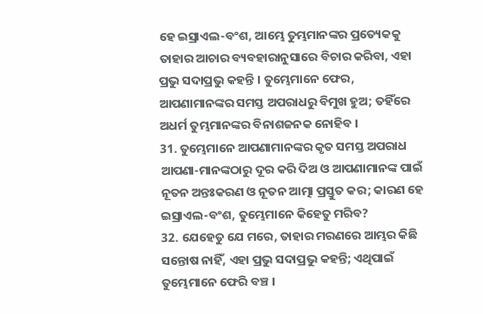ହେ ଇସ୍ରାଏଲ-ବଂଶ, ଆମ୍ଭେ ତୁମ୍ଭମାନଙ୍କର ପ୍ରତ୍ୟେକକୁ ତାହାର ଆଚାର ବ୍ୟବହାରାନୁସାରେ ବିଚାର କରିବା, ଏହା ପ୍ରଭୁ ସଦାପ୍ରଭୁ କହନ୍ତି । ତୁମ୍ଭେମାନେ ଫେର, ଆପଣାମାନଙ୍କର ସମସ୍ତ ଅପରାଧରୁ ବିମୁଖ ହୁଅ; ତହିଁରେ ଅଧର୍ମ ତୁମ୍ଭମାନଙ୍କର ବିନାଶଜନକ ନୋହିବ ।
31. ତୁମ୍ଭେମାନେ ଆପଣାମାନଙ୍କର କୃତ ସମସ୍ତ ଅପରାଧ ଆପଣା-ମାନଙ୍କଠାରୁ ଦୂର କରି ଦିଅ ଓ ଆପଣାମାନଙ୍କ ପାଇଁ ନୂତନ ଅନ୍ତଃକରଣ ଓ ନୂତନ ଆତ୍ମା ପ୍ରସ୍ତୁତ କର; କାରଣ ହେ ଇସ୍ରାଏଲ-ବଂଶ, ତୁମ୍ଭେମାନେ କିହେତୁ ମରିବ?
32. ଯେହେତୁ ଯେ ମରେ, ତାହାର ମରଣରେ ଆମ୍ଭର କିଛି ସନ୍ତୋଷ ନାହିଁ, ଏହା ପ୍ରଭୁ ସଦାପ୍ରଭୁ କହନ୍ତି; ଏଥିପାଇଁ ତୁମ୍ଭେମାନେ ଫେରି ବଞ୍ଚ ।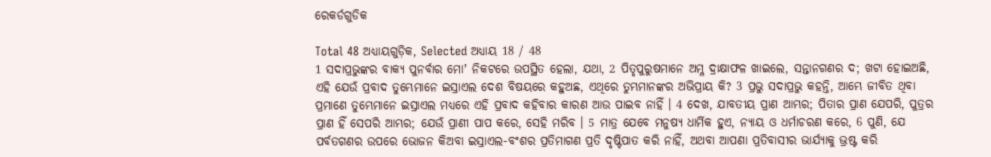ରେକର୍ଡଗୁଡିକ

Total 48 ଅଧ୍ୟାୟଗୁଡ଼ିକ, Selected ଅଧ୍ୟାୟ 18 / 48
1 ସଦାପ୍ରଭୁଙ୍କର ବାକ୍ୟ ପୁନର୍ବାର ମୋʼ ନିକଟରେ ଉପସ୍ଥିତ ହେଲା, ଯଥା, 2 ପିତୃପୁରୁଷମାନେ ଅମ୍ଳ ଦ୍ରାକ୍ଷାଫଳ ଖାଇଲେ, ସନ୍ତାନଗଣର ଦ; ଖଟା ହୋଇଅଛି, ଏହି ଯେଉଁ ପ୍ରବାଦ ତୁମ୍ଭେମାନେ ଇସ୍ରାଏଲ ଦେଶ ବିଷୟରେ କହୁଅଛ, ଏଥିରେ ତୁମ୍ଭମାନଙ୍କର ଅଭିପ୍ରାୟ କି? 3 ପ୍ରଭୁ ସଦାପ୍ରଭୁ କହନ୍ତି, ଆମ୍ଭେ ଜୀବିତ ଥିବା ପ୍ରମାଣେ ତୁମ୍ଭେମାନେ ଇସ୍ରାଏଲ ମଧ୍ୟରେ ଏହି ପ୍ରବାଦ କହିବାର କାରଣ ଆଉ ପାଇବ ନାହିଁ । 4 ଦେଖ, ଯାବତୀୟ ପ୍ରାଣ ଆମ୍ଭର; ପିତାର ପ୍ରାଣ ଯେପରି, ପୁତ୍ରର ପ୍ରାଣ ହିଁ ସେପରି ଆମ୍ଭର; ଯେଉଁ ପ୍ରାଣୀ ପାପ କରେ, ସେହି ମରିବ । 5 ମାତ୍ର ଯେବେ ମନୁଷ୍ୟ ଧାର୍ମିକ ହୁଏ, ନ୍ୟାୟ ଓ ଧର୍ମାଚରଣ କରେ, 6 ପୁଣି, ଯେ ପର୍ବତଗଣର ଉପରେ ଭୋଜନ କିଅବା ଇସ୍ରାଏଲ-ବଂଶର ପ୍ରତିମାଗଣ ପ୍ରତି ଦୃଷ୍ଟିପାତ କରି ନାହିଁ, ଅଥବା ଆପଣା ପ୍ରତିବାସୀର ଭାର୍ଯ୍ୟାକୁ ଭ୍ରଷ୍ଟ କରି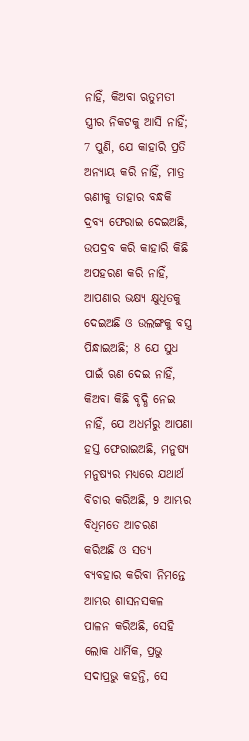ନାହିଁ, କିଅବା ଋତୁମତୀ ସ୍ତ୍ରୀର ନିକଟକୁ ଆସି ନାହିଁ; 7 ପୁଣି, ଯେ କାହାରି ପ୍ରତି ଅନ୍ୟାୟ କରି ନାହିଁ, ମାତ୍ର ଋଣୀକୁ ତାହାର ବନ୍ଧକି ଦ୍ରବ୍ୟ ଫେରାଇ ଦେଇଅଛି, ଉପଦ୍ରବ କରି କାହାରି କିଛି ଅପହରଣ କରି ନାହିଁ, ଆପଣାର ଭକ୍ଷ୍ୟ କ୍ଷୁଧିତକୁ ଦେଇଅଛି ଓ ଉଲଙ୍ଗକୁ ବସ୍ତ୍ର ପିନ୍ଧାଇଅଛି; 8 ଯେ ସୁଧ ପାଇଁ ଋଣ ଦେଇ ନାହିଁ, କିଅବା କିଛି ବୃଦ୍ଧି ନେଇ ନାହିଁ, ଯେ ଅଧର୍ମରୁ ଆପଣା ହସ୍ତ ଫେରାଇଅଛି, ମନୁଷ୍ୟ ମନୁଷ୍ୟର ମଧ୍ୟରେ ଯଥାର୍ଥ ବିଚାର କରିଅଛି, 9 ଆମ୍ଭର ବିଧିମତେ ଆଚରଣ କରିଅଛି ଓ ସତ୍ୟ ବ୍ୟବହାର କରିବା ନିମନ୍ତେ ଆମ୍ଭର ଶାସନସକଳ ପାଳନ କରିଅଛି, ସେହି ଲୋକ ଧାର୍ମିକ, ପ୍ରଭୁ ସଦାପ୍ରଭୁ କହନ୍ତି, ସେ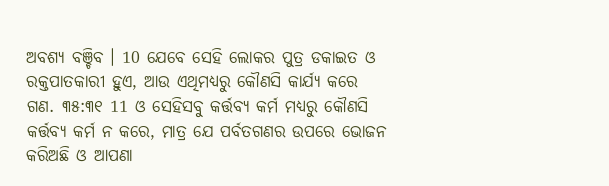ଅବଶ୍ୟ ବଞ୍ଚିବ । 10 ଯେବେ ସେହି ଲୋକର ପୁତ୍ର ଡକାଇତ ଓ ରକ୍ତପାତକାରୀ ହୁଏ, ଆଉ ଏଥିମଧ୍ୟରୁ କୌଣସି କାର୍ଯ୍ୟ କରେ ଗଣ. ୩୫:୩୧ 11 ଓ ସେହିସବୁ କର୍ତ୍ତବ୍ୟ କର୍ମ ମଧ୍ୟରୁ କୌଣସି କର୍ତ୍ତବ୍ୟ କର୍ମ ନ କରେ, ମାତ୍ର ଯେ ପର୍ବତଗଣର ଉପରେ ଭୋଜନ କରିଅଛି ଓ ଆପଣା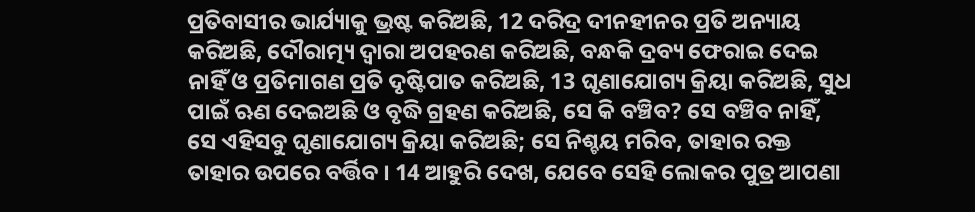ପ୍ରତିବାସୀର ଭାର୍ଯ୍ୟାକୁ ଭ୍ରଷ୍ଟ କରିଅଛି, 12 ଦରିଦ୍ର ଦୀନହୀନର ପ୍ରତି ଅନ୍ୟାୟ କରିଅଛି, ଦୌରାତ୍ମ୍ୟ ଦ୍ଵାରା ଅପହରଣ କରିଅଛି, ବନ୍ଧକି ଦ୍ରବ୍ୟ ଫେରାଇ ଦେଇ ନାହିଁ ଓ ପ୍ରତିମାଗଣ ପ୍ରତି ଦୃଷ୍ଟିପାତ କରିଅଛି, 13 ଘୃଣାଯୋଗ୍ୟ କ୍ରିୟା କରିଅଛି, ସୁଧ ପାଇଁ ଋଣ ଦେଇଅଛି ଓ ବୃଦ୍ଧି ଗ୍ରହଣ କରିଅଛି, ସେ କି ବଞ୍ଚିବ? ସେ ବଞ୍ଚିବ ନାହିଁ, ସେ ଏହିସବୁ ଘୃଣାଯୋଗ୍ୟ କ୍ରିୟା କରିଅଛି; ସେ ନିଶ୍ଚୟ ମରିବ, ତାହାର ରକ୍ତ ତାହାର ଉପରେ ବର୍ତ୍ତିବ । 14 ଆହୁରି ଦେଖ, ଯେବେ ସେହି ଲୋକର ପୁତ୍ର ଆପଣା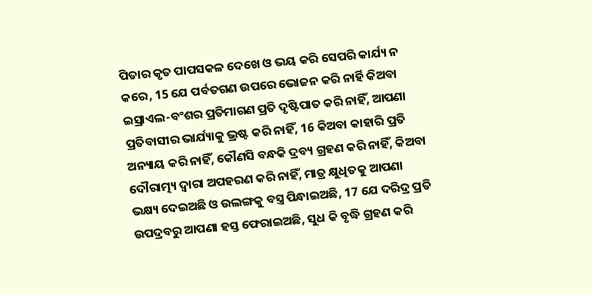ପିତାର କୃତ ପାପସକଳ ଦେଖେ ଓ ଭୟ କରି ସେପରି କାର୍ଯ୍ୟ ନ କରେ, 15 ଯେ ପର୍ବତଗଣ ଉପରେ ଭୋଜନ କରି ନାର୍ହି କିଅବା ଇସ୍ରାଏଲ-ବଂଶର ପ୍ରତିମାଗଣ ପ୍ରତି ଦୃଷ୍ଟିପାତ କରି ନାହିଁ, ଆପଣା ପ୍ରତିବାସୀର ଭାର୍ଯ୍ୟାକୁ ଭ୍ରଷ୍ଟ କରି ନାହିଁ, 16 କିଅବା କାହାରି ପ୍ରତି ଅନ୍ୟାୟ କରି ନାହିଁ, କୌଣସି ବନ୍ଧକି ଦ୍ରବ୍ୟ ଗ୍ରହଣ କରି ନାହିଁ, କିଅବା ଦୌରାତ୍ମ୍ୟ ଦ୍ଵାରା ଅପହରଣ କରି ନାହିଁ, ମାତ୍ର କ୍ଷୁଧିତକୁ ଆପଣା ଭକ୍ଷ୍ୟ ଦେଇଅଛି ଓ ଉଲଙ୍ଗକୁ ବସ୍ତ୍ର ପିନ୍ଧାଇଅଛି, 17 ଯେ ଦରିଦ୍ର ପ୍ରତି ଉପଦ୍ରବରୁ ଆପଣା ହସ୍ତ ଫେରାଇଅଛି, ସୁଧ କି ବୃଦ୍ଧି ଗ୍ରହଣ କରି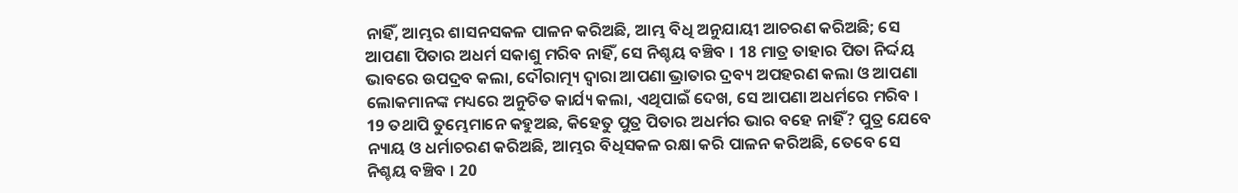ନାହିଁ, ଆମ୍ଭର ଶାସନସକଳ ପାଳନ କରିଅଛି, ଆମ୍ଭ ବିଧି ଅନୁଯାୟୀ ଆଚରଣ କରିଅଛି; ସେ ଆପଣା ପିତାର ଅଧର୍ମ ସକାଶୁ ମରିବ ନାହିଁ, ସେ ନିଶ୍ଚୟ ବଞ୍ଚିବ । 18 ମାତ୍ର ତାହାର ପିତା ନିର୍ଦ୍ଦୟ ଭାବରେ ଉପଦ୍ରବ କଲା, ଦୌରାତ୍ମ୍ୟ ଦ୍ଵାରା ଆପଣା ଭ୍ରାତାର ଦ୍ରବ୍ୟ ଅପହରଣ କଲା ଓ ଆପଣା ଲୋକମାନଙ୍କ ମଧ୍ୟରେ ଅନୁଚିତ କାର୍ଯ୍ୟ କଲା, ଏଥିପାଇଁ ଦେଖ, ସେ ଆପଣା ଅଧର୍ମରେ ମରିବ । 19 ତଥାପି ତୁମ୍ଭେମାନେ କହୁଅଛ, କିହେତୁ ପୁତ୍ର ପିତାର ଅଧର୍ମର ଭାର ବହେ ନାହିଁ? ପୁତ୍ର ଯେବେ ନ୍ୟାୟ ଓ ଧର୍ମାଚରଣ କରିଅଛି, ଆମ୍ଭର ବିଧିସକଳ ରକ୍ଷା କରି ପାଳନ କରିଅଛି, ତେବେ ସେ ନିଶ୍ଚୟ ବଞ୍ଚିବ । 20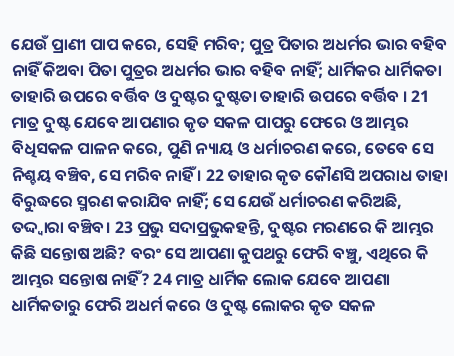ଯେଉଁ ପ୍ରାଣୀ ପାପ କରେ, ସେହି ମରିବ; ପୁତ୍ର ପିତାର ଅଧର୍ମର ଭାର ବହିବ ନାହିଁ କିଅବା ପିତା ପୁତ୍ରର ଅଧର୍ମର ଭାର ବହିବ ନାହିଁ; ଧାର୍ମିକର ଧାର୍ମିକତା ତାହାରି ଉପରେ ବର୍ତ୍ତିବ ଓ ଦୁଷ୍ଟର ଦୁଷ୍ଟତା ତାହାରି ଉପରେ ବର୍ତ୍ତିବ । 21 ମାତ୍ର ଦୁଷ୍ଟ ଯେବେ ଆପଣାର କୃତ ସକଳ ପାପରୁ ଫେରେ ଓ ଆମ୍ଭର ବିଧିସକଳ ପାଳନ କରେ, ପୁଣି ନ୍ୟାୟ ଓ ଧର୍ମାଚରଣ କରେ, ତେବେ ସେ ନିଶ୍ଚୟ ବଞ୍ଚିବ, ସେ ମରିବ ନାହିଁ । 22 ତାହାର କୃତ କୌଣସି ଅପରାଧ ତାହା ବିରୁଦ୍ଧରେ ସ୍ମରଣ କରାଯିବ ନାହିଁ; ସେ ଯେଉଁ ଧର୍ମାଚରଣ କରିଅଛି, ତଦ୍ଦ୍ଵାରା ବଞ୍ଚିବ। 23 ପ୍ରଭୁ ସଦାପ୍ରଭୁକହନ୍ତି, ଦୁଷ୍ଟର ମରଣରେ କି ଆମ୍ଭର କିଛି ସନ୍ତୋଷ ଅଛି? ବରଂ ସେ ଆପଣା କୁପଥରୁ ଫେରି ବଞ୍ଚୁ, ଏଥିରେ କି ଆମ୍ଭର ସନ୍ତୋଷ ନାହିଁ? 24 ମାତ୍ର ଧାର୍ମିକ ଲୋକ ଯେବେ ଆପଣା ଧାର୍ମିକତାରୁ ଫେରି ଅଧର୍ମ କରେ ଓ ଦୁଷ୍ଟ ଲୋକର କୃତ ସକଳ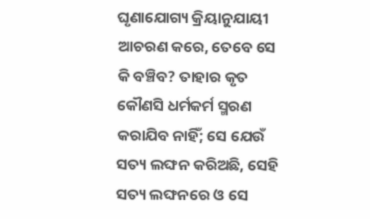ଘୃଣାଯୋଗ୍ୟ କ୍ରିୟାନୁଯାୟୀ ଆଚରଣ କରେ, ତେବେ ସେ କି ବଞ୍ଚିବ? ତାହାର କୃତ କୌଣସି ଧର୍ମକର୍ମ ସ୍ମରଣ କରାଯିବ ନାହିଁ; ସେ ଯେଉଁ ସତ୍ୟ ଲଙ୍ଘନ କରିଅଛି, ସେହି ସତ୍ୟ ଲଙ୍ଘନରେ ଓ ସେ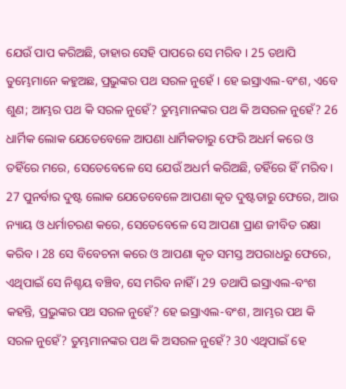ଯେଉଁ ପାପ କରିଅଛି, ତାହାର ସେହି ପାପରେ ସେ ମରିବ । 25 ତଥାପି ତୁମ୍ଭେମାନେ କହୁଅଛ, ପ୍ରଭୁଙ୍କର ପଥ ସରଳ ନୁହେଁ । ହେ ଇସ୍ରାଏଲ-ବଂଶ, ଏବେ ଶୁଣ; ଆମ୍ଭର ପଥ କି ସରଳ ନୁହେଁ? ତୁମ୍ଭମାନଙ୍କର ପଥ କି ଅସରଳ ନୁହେଁ? 26 ଧାର୍ମିକ ଲୋକ ଯେତେବେଳେ ଆପଣା ଧାର୍ମିକତାରୁ ଫେରି ଅଧର୍ମ କରେ ଓ ତହିଁରେ ମରେ, ସେତେବେଳେ ସେ ଯେଉଁ ଅଧର୍ମ କରିଅଛି, ତହିଁରେ ହିଁ ମରିବ । 27 ପୁନର୍ବାର ଦୁଷ୍ଟ ଲୋକ ଯେତେବେଳେ ଆପଣା କୃତ ଦୁଷ୍ଟତାରୁ ଫେରେ, ଆଉ ନ୍ୟାୟ ଓ ଧର୍ମାଚରଣ କରେ, ସେତେବେଳେ ସେ ଆପଣା ପ୍ରାଣ ଜୀବିତ ରକ୍ଷା କରିବ । 28 ସେ ବିବେଚନା କରେ ଓ ଆପଣା କୃତ ସମସ୍ତ ଅପରାଧରୁ ଫେରେ, ଏଥିପାଇଁ ସେ ନିଶ୍ଚୟ ବଞ୍ଚିବ, ସେ ମରିବ ନାହିଁ । 29 ତଥାପି ଇସ୍ରାଏଲ-ବଂଶ କହନ୍ତି, ପ୍ରଭୁଙ୍କର ପଥ ସରଳ ନୁହେଁ? ହେ ଇସ୍ରାଏଲ-ବଂଶ, ଆମ୍ଭର ପଥ କି ସରଳ ନୁହେଁ? ତୁମ୍ଭମାନଙ୍କର ପଥ କି ଅସରଳ ନୁହେଁ? 30 ଏଥିପାଇଁ ହେ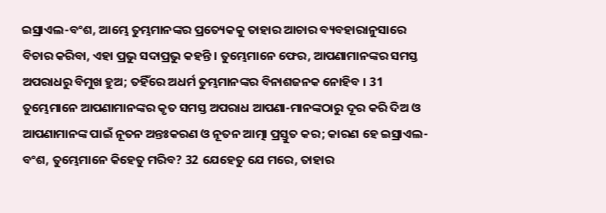ଇସ୍ରାଏଲ-ବଂଶ, ଆମ୍ଭେ ତୁମ୍ଭମାନଙ୍କର ପ୍ରତ୍ୟେକକୁ ତାହାର ଆଚାର ବ୍ୟବହାରାନୁସାରେ ବିଚାର କରିବା, ଏହା ପ୍ରଭୁ ସଦାପ୍ରଭୁ କହନ୍ତି । ତୁମ୍ଭେମାନେ ଫେର, ଆପଣାମାନଙ୍କର ସମସ୍ତ ଅପରାଧରୁ ବିମୁଖ ହୁଅ; ତହିଁରେ ଅଧର୍ମ ତୁମ୍ଭମାନଙ୍କର ବିନାଶଜନକ ନୋହିବ । 31 ତୁମ୍ଭେମାନେ ଆପଣାମାନଙ୍କର କୃତ ସମସ୍ତ ଅପରାଧ ଆପଣା-ମାନଙ୍କଠାରୁ ଦୂର କରି ଦିଅ ଓ ଆପଣାମାନଙ୍କ ପାଇଁ ନୂତନ ଅନ୍ତଃକରଣ ଓ ନୂତନ ଆତ୍ମା ପ୍ରସ୍ତୁତ କର; କାରଣ ହେ ଇସ୍ରାଏଲ-ବଂଶ, ତୁମ୍ଭେମାନେ କିହେତୁ ମରିବ? 32 ଯେହେତୁ ଯେ ମରେ, ତାହାର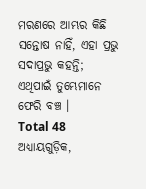ମରଣରେ ଆମ୍ଭର କିଛି ସନ୍ତୋଷ ନାହିଁ, ଏହା ପ୍ରଭୁ ସଦାପ୍ରଭୁ କହନ୍ତି; ଏଥିପାଇଁ ତୁମ୍ଭେମାନେ ଫେରି ବଞ୍ଚ ।
Total 48 ଅଧ୍ୟାୟଗୁଡ଼ିକ,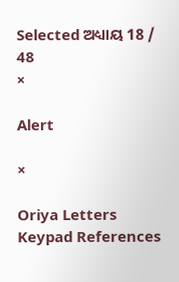Selected ଅଧ୍ୟାୟ 18 / 48
×

Alert

×

Oriya Letters Keypad References